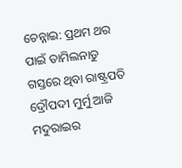ଚେନ୍ନାଇ: ପ୍ରଥମ ଥର ପାଇଁ ତାମିଲନାଡୁ ଗସ୍ତରେ ଥିବା ରାଷ୍ଟ୍ରପତି ଦ୍ରୌପଦୀ ମୁର୍ମୁ ଆଜି ମଦୁରାଇର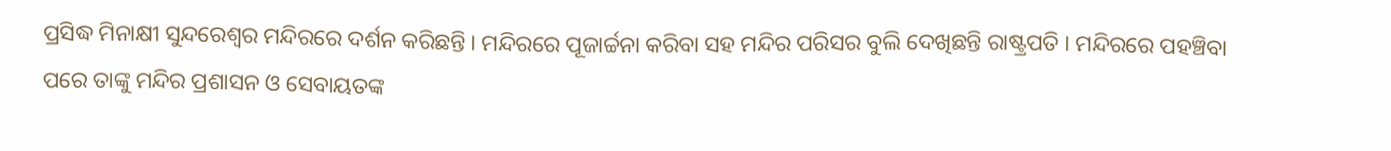ପ୍ରସିଦ୍ଧ ମିନାକ୍ଷୀ ସୁନ୍ଦରେଶ୍ବର ମନ୍ଦିରରେ ଦର୍ଶନ କରିଛନ୍ତି । ମନ୍ଦିରରେ ପୂଜାର୍ଚ୍ଚନା କରିବା ସହ ମନ୍ଦିର ପରିସର ବୁଲି ଦେଖିଛନ୍ତି ରାଷ୍ଟ୍ରପତି । ମନ୍ଦିରରେ ପହଞ୍ଚିବା ପରେ ତାଙ୍କୁ ମନ୍ଦିର ପ୍ରଶାସନ ଓ ସେବାୟତଙ୍କ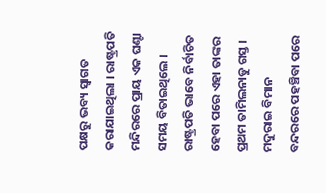ପକ୍ଷରୁ ଭବ୍ୟ ସ୍ବାଗତ କରାଯାଇଥିଲା । ରାଷ୍ଟ୍ରପତି ମନ୍ଦିରରେ ପ୍ରାୟ ଏକ ଘଣ୍ଟା ସମୟ ବିତାଇଥିଲେ । ରାଷ୍ଟ୍ରପତି ଭାବେ ନିର୍ବାଚିତ ହେବା ପରେ ଏହା ତାଙ୍କର ପ୍ରଥମ ତାମିଲନାଡୁ ଗସ୍ତ ।
ମଦୁରାଇ ବିମାନ ବନ୍ଦରରେ ପହଞ୍ଚିବା ପରେ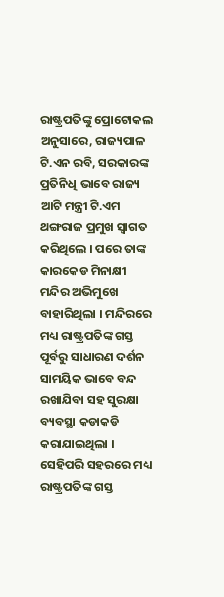ରାଷ୍ଟ୍ରପତିଙ୍କୁ ପ୍ରୋଟୋକଲ ଅନୁସାରେ, ରାଜ୍ୟପାଳ ଟି.ଏନ ରବି, ସରକାରଙ୍କ ପ୍ରତିନିଧି ଭାବେ ରାଜ୍ୟ ଆଟି ମନ୍ତ୍ରୀ ଟି.ଏମ ଥଙ୍ଗରାଜ ପ୍ରମୁଖ ସ୍ବାଗତ କରିଥିଲେ । ପରେ ତାଙ୍କ କାରକେଡ ମିନାକ୍ଷୀ ମନ୍ଦିର ଅଭିମୁଖେ ବାହାରିଥିଲା । ମନ୍ଦିରରେ ମଧ୍ୟ ରାଷ୍ଟ୍ରପତିଙ୍କ ଗସ୍ତ ପୂର୍ବରୁ ସାଧାରଣ ଦର୍ଶନ ସାମୟିକ ଭାବେ ବନ୍ଦ ରଖାଯିବା ସହ ସୁରକ୍ଷା ବ୍ୟବସ୍ଥା କଡାକଡି କରାଯାଇଥିଲା । ସେହିପରି ସହରରେ ମଧ୍ୟ ରାଷ୍ଟ୍ରପତିଙ୍କ ଗସ୍ତ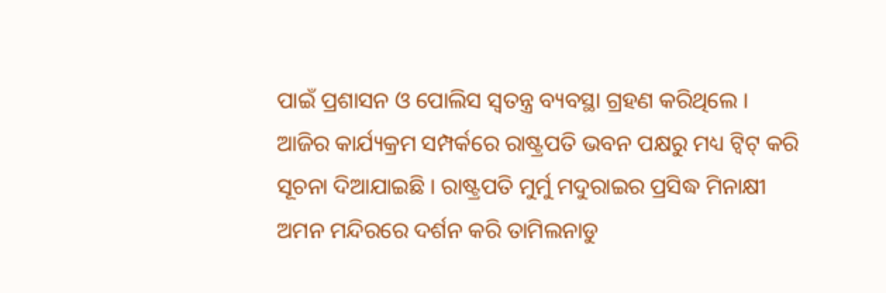ପାଇଁ ପ୍ରଶାସନ ଓ ପୋଲିସ ସ୍ବତନ୍ତ୍ର ବ୍ୟବସ୍ଥା ଗ୍ରହଣ କରିଥିଲେ ।
ଆଜିର କାର୍ଯ୍ୟକ୍ରମ ସମ୍ପର୍କରେ ରାଷ୍ଟ୍ରପତି ଭବନ ପକ୍ଷରୁ ମଧ୍ୟ ଟ୍ବିଟ୍ କରି ସୂଚନା ଦିଆଯାଇଛି । ରାଷ୍ଟ୍ରପତି ମୁର୍ମୁ ମଦୁରାଇର ପ୍ରସିଦ୍ଧ ମିନାକ୍ଷୀ ଅମନ ମନ୍ଦିରରେ ଦର୍ଶନ କରି ତାମିଲନାଡୁ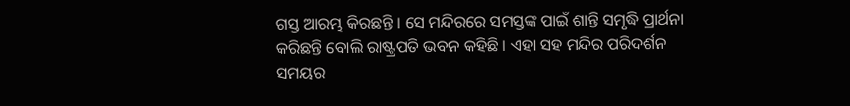ଗସ୍ତ ଆରମ୍ଭ କିରଛନ୍ତି । ସେ ମନ୍ଦିରରେ ସମସ୍ତଙ୍କ ପାଇଁ ଶାନ୍ତି ସମୃଦ୍ଧି ପ୍ରାର୍ଥନା କରିଛନ୍ତି ବୋଲି ରାଷ୍ଟ୍ରପତି ଭବନ କହିଛି । ଏହା ସହ ମନ୍ଦିର ପରିଦର୍ଶନ ସମୟର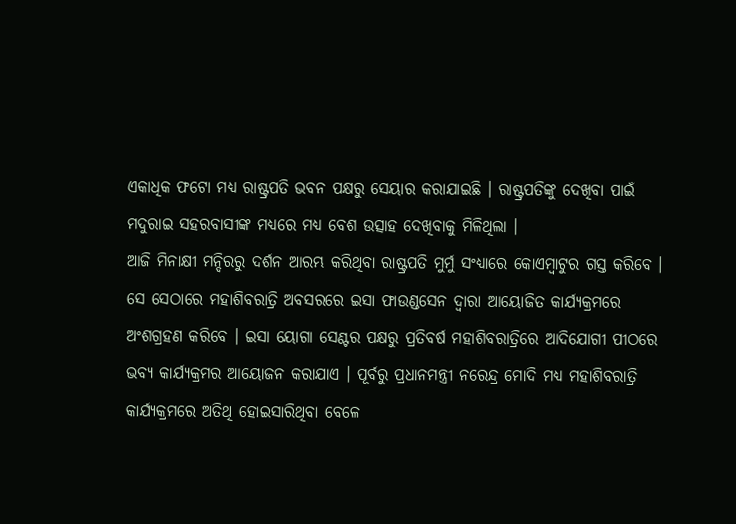ଏକାଧିକ ଫଟୋ ମଧ୍ୟ ରାଷ୍ଟ୍ରପତି ଭବନ ପକ୍ଷରୁ ସେୟାର କରାଯାଇଛି । ରାଷ୍ଟ୍ରପତିଙ୍କୁ ଦେଖିବା ପାଇଁ ମଦୁରାଇ ସହରବାସୀଙ୍କ ମଧ୍ୟରେ ମଧ୍ୟ ବେଶ ଉତ୍ସାହ ଦେଖିବାକୁ ମିଳିଥିଲା ।
ଆଜି ମିନାକ୍ଷୀ ମନ୍ଦିରରୁ ଦର୍ଶନ ଆରମ୍ଭ କରିଥିବା ରାଷ୍ଟ୍ରପତି ମୁର୍ମୁ ସଂଧ୍ୟାରେ କୋଏମ୍ବାଟୁର ଗସ୍ତ କରିବେ । ସେ ସେଠାରେ ମହାଶିବରାତ୍ରି ଅବସରରେ ଇସା ଫାଉଣ୍ଡସେନ ଦ୍ବାରା ଆୟୋଜିତ କାର୍ଯ୍ୟକ୍ରମରେ ଅଂଶଗ୍ରହଣ କରିବେ । ଇସା ୟୋଗା ସେଣ୍ଟର ପକ୍ଷରୁ ପ୍ରତିବର୍ଷ ମହାଶିବରାତ୍ରିରେ ଆଦିଯୋଗୀ ପୀଠରେ ଭବ୍ୟ କାର୍ଯ୍ୟକ୍ରମର ଆୟୋଜନ କରାଯାଏ । ପୂର୍ବରୁ ପ୍ରଧାନମନ୍ତ୍ରୀ ନରେନ୍ଦ୍ର ମୋଦି ମଧ୍ୟ ମହାଶିବରାତ୍ରି କାର୍ଯ୍ୟକ୍ରମରେ ଅତିଥି ହୋଇସାରିଥିବା ବେଳେ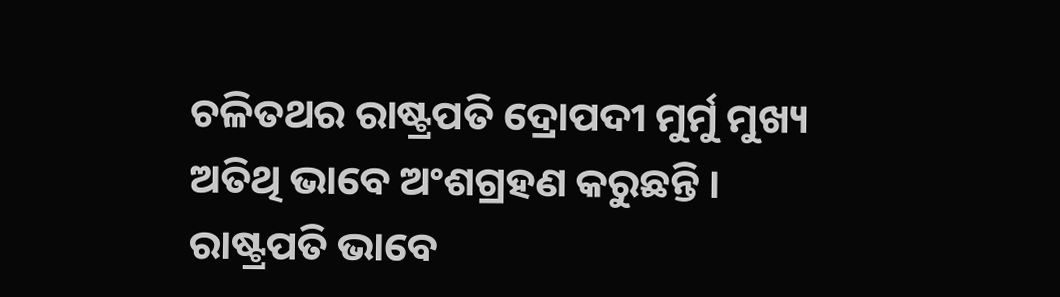ଚଳିତଥର ରାଷ୍ଟ୍ରପତି ଦ୍ରୋପଦୀ ମୁର୍ମୁ ମୁଖ୍ୟ ଅତିଥି ଭାବେ ଅଂଶଗ୍ରହଣ କରୁଛନ୍ତି । ରାଷ୍ଟ୍ରପତି ଭାବେ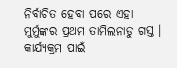ନିର୍ବାଚିତ ହେବା ପରେ ଏହା ମୁର୍ମୁଙ୍କର ପ୍ରଥମ ତାମିଲନାଡୁ ଗସ୍ତ । କାର୍ଯ୍ୟକ୍ରମ ପାଇଁ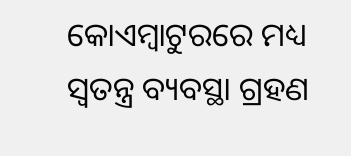କୋଏମ୍ବାଟୁରରେ ମଧ୍ୟ ସ୍ବତନ୍ତ୍ର ବ୍ୟବସ୍ଥା ଗ୍ରହଣ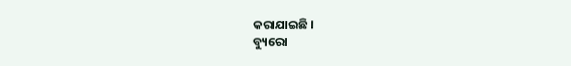କରାଯାଇଛି ।
ବ୍ୟୁରୋ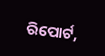ରିପୋର୍ଟ,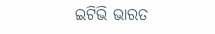ଇଟିଭି ଭାରତ